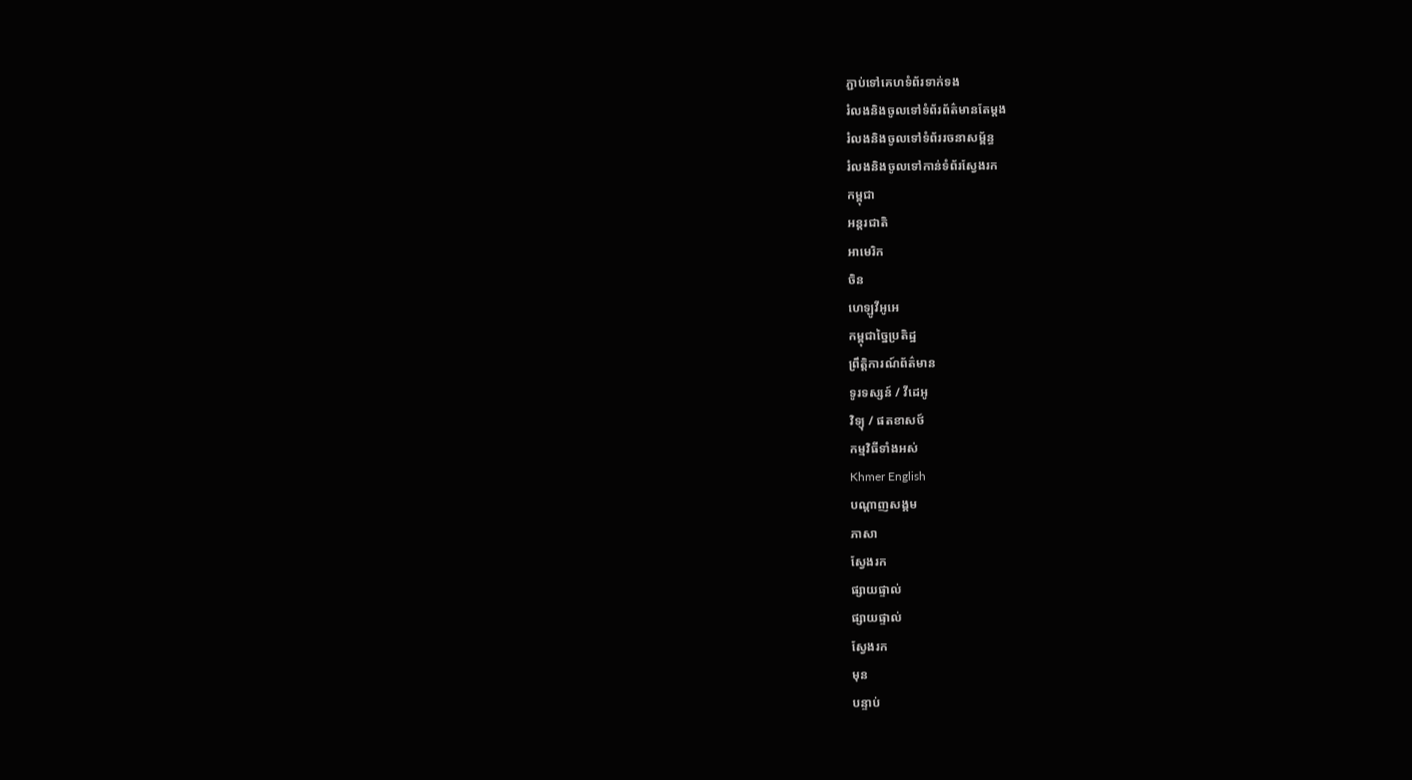ភ្ជាប់ទៅគេហទំព័រទាក់ទង
រំលងនិងចូលទៅទំព័រព័ត៌មានតែម្តង
រំលងនិងចូលទៅទំព័ររចនាសម្ព័ន្ធ
រំលងនិងចូលទៅកាន់ទំព័រស្វែងរក
កម្ពុជា
អន្តរជាតិ
អាមេរិក
ចិន
ហេឡូវីអូអេ
កម្ពុជាច្នៃប្រតិដ្ឋ
ព្រឹត្តិការណ៍ព័ត៌មាន
ទូរទស្សន៍ / វីដេអូ
វិទ្យុ / ផតខាសថ៍
កម្មវិធីទាំងអស់
Khmer English
បណ្តាញសង្គម
ភាសា
ស្វែងរក
ផ្សាយផ្ទាល់
ផ្សាយផ្ទាល់
ស្វែងរក
មុន
បន្ទាប់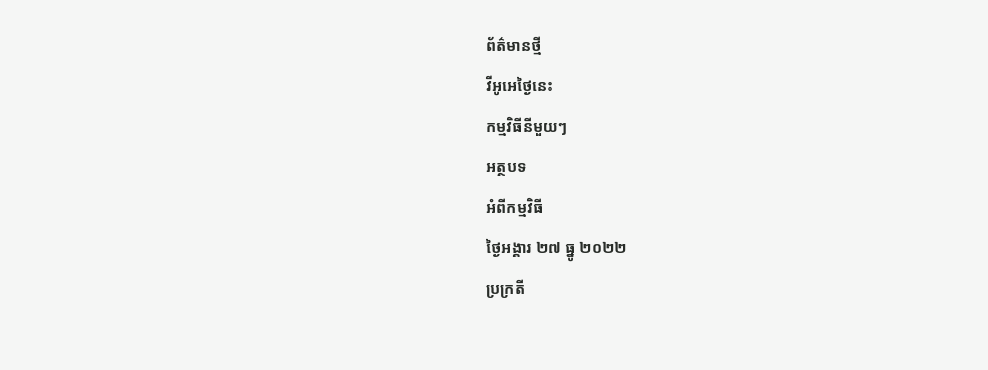ព័ត៌មានថ្មី
វីអូអេថ្ងៃនេះ
កម្មវិធីនីមួយៗ
អត្ថបទ
អំពីកម្មវិធី
ថ្ងៃអង្គារ ២៧ ធ្នូ ២០២២
ប្រក្រតី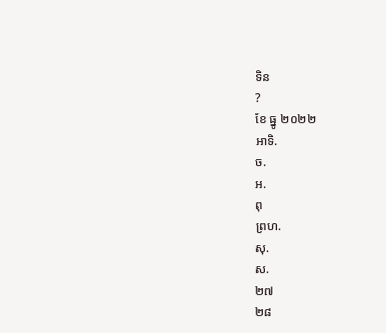ទិន
?
ខែ ធ្នូ ២០២២
អាទិ.
ច.
អ.
ពុ
ព្រហ.
សុ.
ស.
២៧
២៨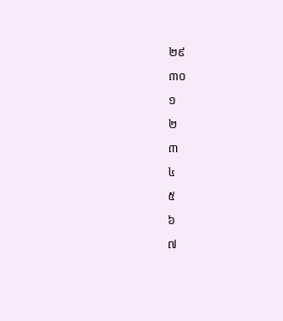២៩
៣០
១
២
៣
៤
៥
៦
៧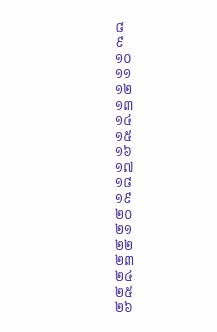៨
៩
១០
១១
១២
១៣
១៤
១៥
១៦
១៧
១៨
១៩
២០
២១
២២
២៣
២៤
២៥
២៦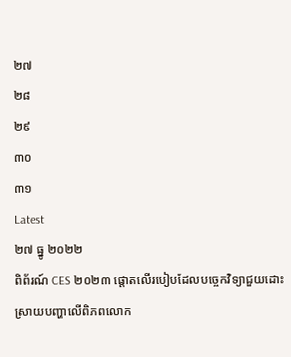២៧
២៨
២៩
៣០
៣១
Latest
២៧ ធ្នូ ២០២២
ពិព័រណ៍ CES ២០២៣ ផ្តោតលើរបៀបដែលបច្ចេកវិទ្យាជួយដោះស្រាយបញ្ហាលើពិភពលោក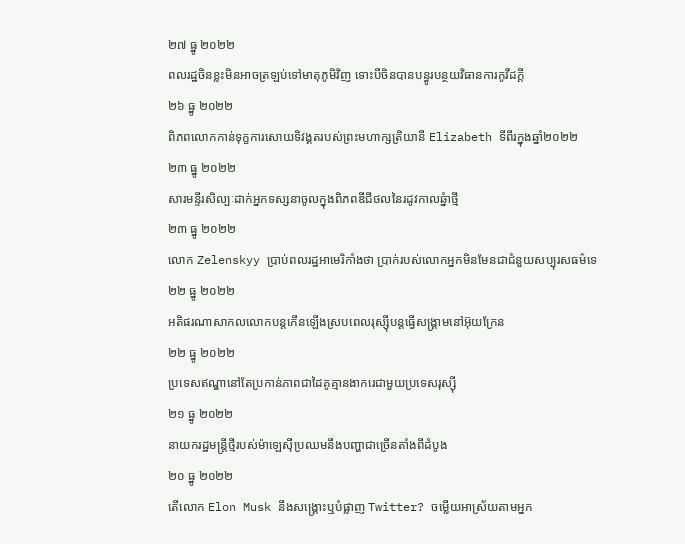២៧ ធ្នូ ២០២២
ពលរដ្ឋចិនខ្លះមិនអាចត្រឡប់ទៅមាតុភូមិវិញ ទោះបីចិនបានបន្ធូរបន្ថយវិធានការកូវីដក្តី
២៦ ធ្នូ ២០២២
ពិភពលោកកាន់ទុក្ខការសោយទិវង្គតរបស់ព្រះមហាក្សត្រិយានី Elizabeth ទីពីរក្នុងឆ្នាំ២០២២
២៣ ធ្នូ ២០២២
សារមន្ទីរសិល្បៈដាក់អ្នកទស្សនាចូលក្នុងពិភពឌីជីថលនៃរដូវកាលឆ្នំាថ្មី
២៣ ធ្នូ ២០២២
លោក Zelenskyy ប្រាប់ពលរដ្ឋអាមេរិកាំងថា ប្រាក់របស់លោកអ្នកមិនមែនជាជំនួយសប្បុរសធម៌ទេ
២២ ធ្នូ ២០២២
អតិផរណាសាកលលោកបន្តកើនឡើងស្របពេលរុស្ស៊ីបន្តធ្វើសង្គ្រាមនៅអ៊ុយក្រែន
២២ ធ្នូ ២០២២
ប្រទេសឥណ្ឌានៅតែប្រកាន់ភាពជាដៃគូគ្មានងាករេជាមួយប្រទេសរុស្ស៊ី
២១ ធ្នូ ២០២២
នាយករដ្ឋមន្ត្រីថ្មីរបស់ម៉ាឡេស៊ីប្រឈមនឹងបញ្ហាជាច្រើនតាំងពីដំបូង
២០ ធ្នូ ២០២២
តើលោក Elon Musk នឹងសង្គ្រោះឬបំផ្លាញ Twitter? ចម្លើយអាស្រ័យតាមអ្នក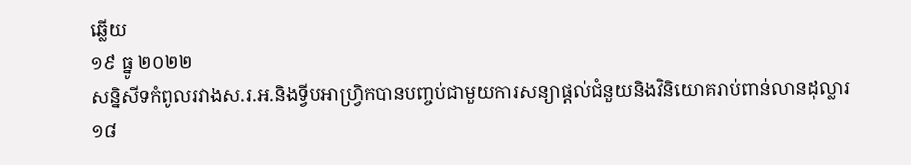ឆ្លើយ
១៩ ធ្នូ ២០២២
សន្និសីទកំពូលរវាងស.រ.អ.និងទ្វីបអាហ្វ្រិកបានបញ្ចប់ជាមួយការសន្យាផ្តល់ជំនួយនិងវិនិយោគរាប់ពាន់លានដុល្លារ
១៨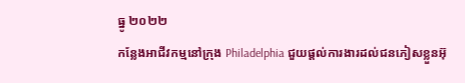ធ្នូ ២០២២
កន្លែងអាជីវកម្មនៅក្រុង Philadelphia ជួយផ្ដល់ការងារដល់ជនភៀសខ្លួនអ៊ុ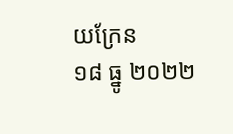យក្រែន
១៨ ធ្នូ ២០២២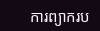ការព្យាករប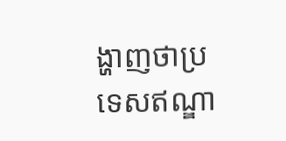ង្ហាញថាប្រទេសឥណ្ឌា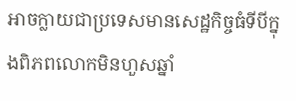អាចក្លាយជាប្រទេសមានសេដ្ឋកិច្ចធំទីបីក្នុងពិភពលោកមិនហួសឆ្នាំ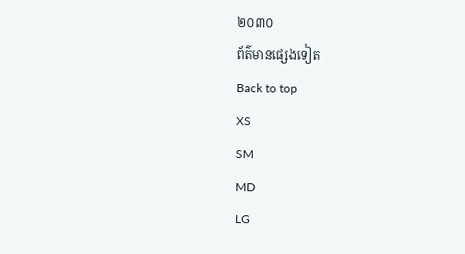២០៣០
ព័ត៌មានផ្សេងទៀត
Back to top
XS
SM
MD
LG